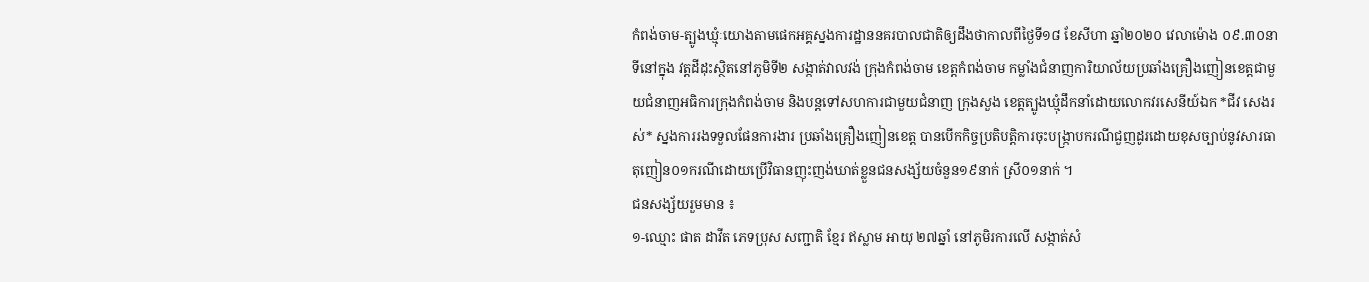កំពង់ចាម-ត្បូងឃ្មុំៈយោងតាមផេកអគ្គស្នងការដ្ឋាននគរបាលជាតិឲ្យដឹងថាកាលពីថ្ងៃទី១៨ ខែសីហា ឆ្នាំ២០២០ វេលាម៉ោង ០៩.៣០នាទីនៅក្នុង វត្តដីដុះស្ថិតនៅភូមិទី២ សង្កាត់វាលវង់ ក្រុងកំពង់ចាម ខេត្តកំពង់ចាម កម្លាំងជំនាញការិយាល័យប្រឆាំងគ្រឿងញៀនខេត្តជាមួយជំនាញអធិការក្រុងកំពង់ចាម និងបន្តទៅសហការជាមួយជំនាញ ក្រុងសួង ខេត្តត្បូងឃ្មុំដឹកនាំដោយលោកវរសេនីយ៍ឯក *ជីវ សេងរស់* ស្នងការរងទទួលផែនការងារ ប្រឆាំងគ្រឿងញៀនខេត្ត បានបើកកិច្ចប្រតិបត្តិការចុះបង្ក្រាបករណីជួញដូរដោយខុសច្បាប់នូវសារធាតុញៀន០១ករណីដោយប្រើវិធានញុះញង់ឃាត់ខ្លួនជនសង្ស័យចំនួន១៩នាក់ ស្រី០១នាក់ ។
ជនសង្ស័យរួមមាន ៖
១-ឈ្មោះ ផាត ដាវីត ភេទប្រុស សញ្ជាតិ ខ្មែរ ឥស្លាម អាយុ ២៧ឆ្នាំ នៅភូមិរការលើ សង្កាត់សំ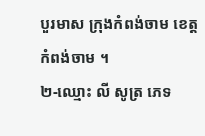បួរមាស ក្រុងកំពង់ចាម ខេត្តកំពង់ចាម ។
២-ឈ្មោះ លី សូត្រ ភេទ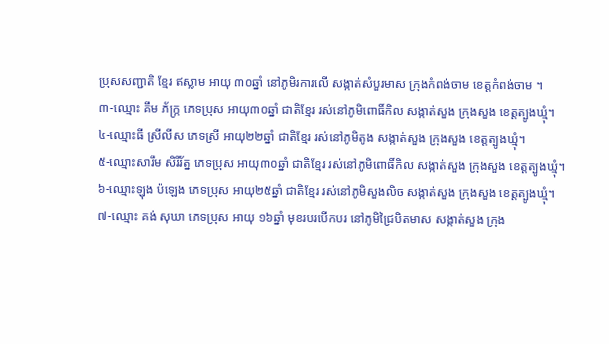ប្រុសសញ្ជាតិ ខ្មែរ ឥស្លាម អាយុ ៣០ឆ្នាំ នៅភូមិរការលើ សង្កាត់សំបួរមាស ក្រុងកំពង់ចាម ខេត្តកំពង់ចាម ។
៣-ឈ្មោះ គឹម ភ័ក្រ្ក ភេទប្រុស អាយុ៣០ឆ្នាំ ជាតិខ្មែរ រស់នៅភូមិពោធិ៍កិល សង្កាត់សួង ក្រុងសួង ខេត្តត្បូងឃ្មុំ។
៤-ឈ្មោះធី ស្រីលីស ភេទស្រី អាយុ២២ឆ្នាំ ជាតិខ្មែរ រស់នៅភូមិតូង សង្កាត់សួង ក្រុងសួង ខេត្តត្បូងឃ្មុំ។
៥-ឈ្មោះសារឹម សិរីរ័ត្ន ភេទប្រុស អាយុ៣០ឆ្នាំ ជាតិខ្មែរ រស់នៅភូមិពោធិ៍កិល សង្កាត់សួង ក្រុងសួង ខេត្តត្បូងឃ្មុំ។
៦-ឈ្មោះឡុង ប៉ឡេង ភេទប្រុស អាយុ២៥ឆ្នាំ ជាតិខ្មែរ រស់នៅភូមិសួងលិច សង្កាត់សួង ក្រុងសួង ខេត្តត្បូងឃ្មុំ។
៧-ឈ្មោះ គង់ សុឃា ភេទប្រុស អាយុ ១៦ឆ្នាំ មុខរបរបើកបរ នៅភូមិជ្រៃបិតមាស សង្កាត់សួង ក្រុង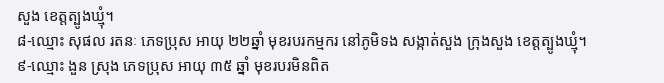សួង ខេត្តត្បូងឃ្មុំ។
៨-ឈ្មោះ សុផល រតនៈ ភេទប្រុស អាយុ ២២ឆ្នាំ មុខរបរកម្មករ នៅភូមិទង សង្កាត់សួង ក្រុងសួង ខេត្តត្បូងឃ្មុំ។
៩-ឈ្មោះ ងួន ស្រុង ភេទប្រុស អាយុ ៣៥ ឆ្នាំ មុខរបរមិនពិត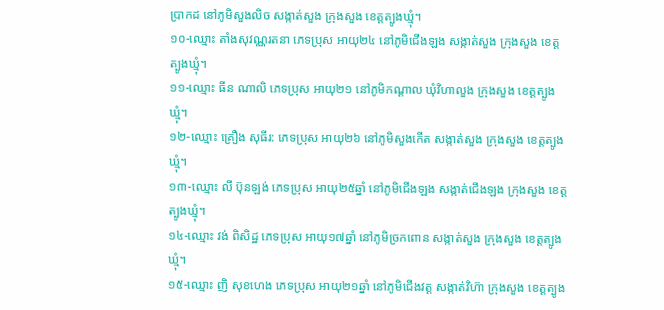ប្រាកដ នៅភូមិសួងលិច សង្កាត់សួង ក្រុងសួង ខេត្តត្បូងឃ្មុំ។
១០-ឈ្មោះ តាំងសុវណ្ណរតនា ភេទប្រុស អាយុ២៤ នៅភូមិជើងឡង សង្កាត់សួង ក្រុងសួង ខេត្តត្បូងឃ្មុំ។
១១-ឈ្មោះ ធីន ណាលិ ភេទប្រុស អាយុ២១ នៅភូមិកណ្ដាល ឃុំវិហាលួង ក្រុងសួង ខេត្តត្បូងឃ្មុំ។
១២-ឈ្មោះ គ្រឿង សុធីរ: ភេទប្រុស អាយុ២៦ នៅភូមិសួងកើត សង្កាត់សួង ក្រុងសួង ខេត្តត្បូងឃ្មុំ។
១៣-ឈ្មោះ លី ប៊ុនឡង់ ភេទប្រុស អាយុ២៥ឆ្នាំ នៅភូមិជើងឡង សង្កាត់ជើងឡង ក្រុងសួង ខេត្តត្បូងឃ្មុំ។
១៤-ឈ្មោះ វង់ ពិសិដ្ឋ ភេទប្រុស អាយុ១៧ឆ្នាំ នៅភូមិច្រកពោន សង្កាត់សួង ក្រុងសួង ខេត្តត្បូងឃ្មុំ។
១៥-ឈ្មោះ ញិ សុខហេង ភេទប្រុស អាយុ២១ឆ្នាំ នៅភូមិជើងវត្ត សង្កាត់វិហ៊ា ក្រុងសួង ខេត្តត្បូង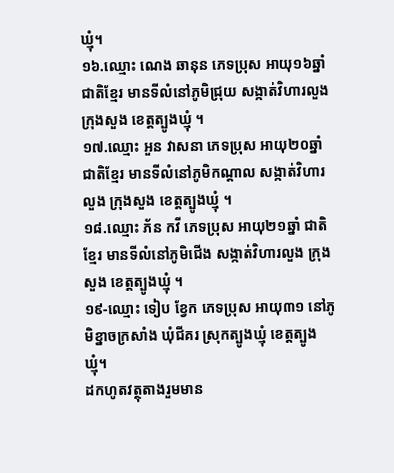ឃ្មុំ។
១៦.ឈ្មោះ ណេង ឆានុន ភេទប្រុស អាយុ១៦ឆ្នាំ ជាតិខ្មែរ មានទីលំនៅភូមិជ្រុយ សង្កាត់វិហារលួង ក្រុងសួង ខេត្តត្បូងឃ្មុំ ។
១៧.ឈ្មោះ អួន វាសនា ភេទប្រុស អាយុ២០ឆ្នាំ ជាតិខ្មែរ មានទីលំនៅភូមិកណ្ដាល សង្កាត់វិហារលួង ក្រុងសួង ខេត្តត្បូងឃ្មុំ ។
១៨.ឈ្មោះ ភ័ន កវី ភេទប្រុស អាយុ២១ឆ្នាំ ជាតិខ្មែរ មានទីលំនៅភូមិជេីង សង្កាត់វិហារលួង ក្រុងសួង ខេត្តត្បូងឃ្មុំ ។
១៩-ឈ្មោះ ទៀប ខ្វែក ភេទប្រុស អាយុ៣១ នៅភូមិខ្នាចក្រសាំង ឃុំជីគរ ស្រុកត្បូងឃ្មុំ ខេត្តត្បូងឃ្មុំ។
ដកហូតវត្ថុតាងរួមមាន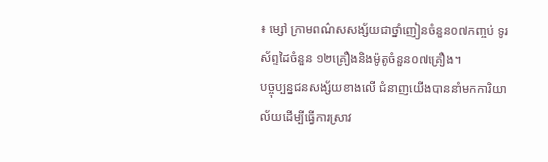៖ ម្សៅ ក្រាមពណ៌សសង្ស័យជាថ្នាំញៀនចំនួន០៧កញ្ចប់ ទូរស័ព្ទដៃចំនួន ១២គ្រឿងនិងម៉ូតូចំនួន០៧គ្រឿង។
បច្ចុប្បន្នជនសង្ស័យខាងលើ ជំនាញយើងបាននាំមកការិយាល័យដើម្បីធ្វើការស្រាវ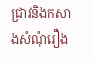ជ្រាវនិងកសាងសំណុំរឿង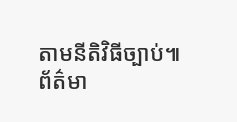តាមនីតិវិធីច្បាប់៕
ព័ត៌មា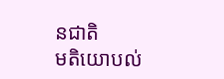នជាតិ
មតិយោបល់